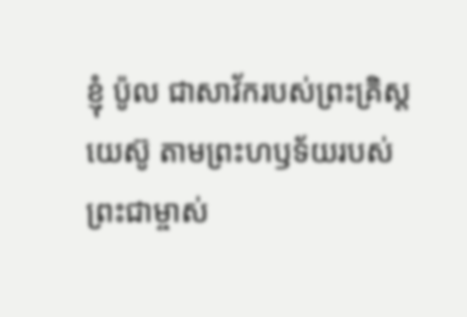ខ្ញុំ ប៉ូល ជាសាវ័ករបស់ព្រះគ្រិស្តយេស៊ូ តាមព្រះហឫទ័យរបស់ព្រះជាម្ចាស់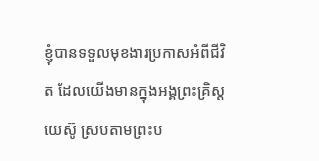ខ្ញុំបានទទួលមុខងារប្រកាសអំពីជីវិត ដែលយើងមានក្នុងអង្គព្រះគ្រិស្តយេស៊ូ ស្របតាមព្រះប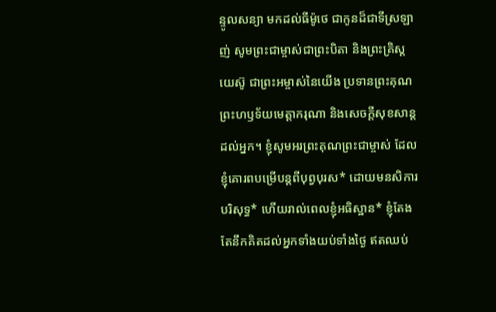ន្ទូលសន្យា មកដល់ធីម៉ូថេ ជាកូនដ៏ជាទីស្រឡាញ់ សូមព្រះជាម្ចាស់ជាព្រះបិតា និងព្រះគ្រិស្តយេស៊ូ ជាព្រះអម្ចាស់នៃយើង ប្រទានព្រះគុណ ព្រះហឫទ័យមេត្តាករុណា និងសេចក្ដីសុខសាន្តដល់អ្នក។ ខ្ញុំសូមអរព្រះគុណព្រះជាម្ចាស់ ដែលខ្ញុំគោរពបម្រើបន្ដពីបុព្វបុរស* ដោយមនសិការបរិសុទ្ធ* ហើយរាល់ពេលខ្ញុំអធិស្ឋាន* ខ្ញុំតែងតែនឹកគិតដល់អ្នកទាំងយប់ទាំងថ្ងៃ ឥតឈប់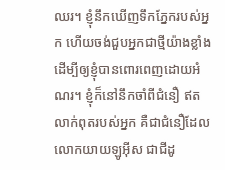ឈរ។ ខ្ញុំនឹកឃើញទឹកភ្នែករបស់អ្នក ហើយចង់ជួបអ្នកជាថ្មីយ៉ាងខ្លាំង ដើម្បីឲ្យខ្ញុំបានពោរពេញដោយអំណរ។ ខ្ញុំក៏នៅនឹកចាំពីជំនឿ ឥតលាក់ពុតរបស់អ្នក គឺជាជំនឿដែលលោកយាយឡូអ៊ីស ជាជីដូ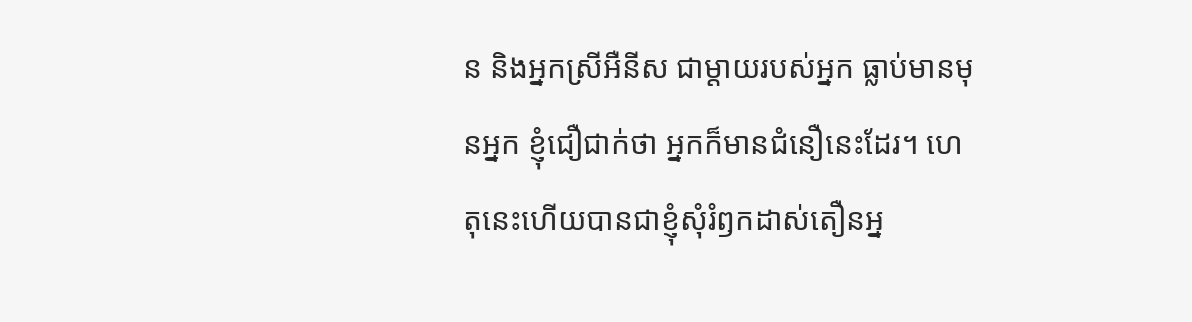ន និងអ្នកស្រីអឺនីស ជាម្ដាយរបស់អ្នក ធ្លាប់មានមុនអ្នក ខ្ញុំជឿជាក់ថា អ្នកក៏មានជំនឿនេះដែរ។ ហេតុនេះហើយបានជាខ្ញុំសុំរំឭកដាស់តឿនអ្ន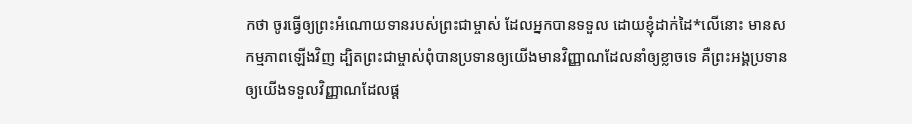កថា ចូរធ្វើឲ្យព្រះអំណោយទានរបស់ព្រះជាម្ចាស់ ដែលអ្នកបានទទួល ដោយខ្ញុំដាក់ដៃ*លើនោះ មានសកម្មភាពឡើងវិញ ដ្បិតព្រះជាម្ចាស់ពុំបានប្រទានឲ្យយើងមានវិញ្ញាណដែលនាំឲ្យខ្លាចទេ គឺព្រះអង្គប្រទានឲ្យយើងទទួលវិញ្ញាណដែលផ្ដ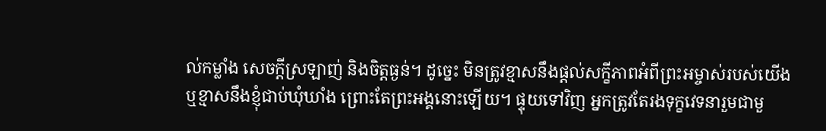ល់កម្លាំង សេចក្ដីស្រឡាញ់ និងចិត្តធ្ងន់។ ដូច្នេះ មិនត្រូវខ្មាសនឹងផ្ដល់សក្ខីភាពអំពីព្រះអម្ចាស់របស់យើង ឬខ្មាសនឹងខ្ញុំជាប់ឃុំឃាំង ព្រោះតែព្រះអង្គនោះឡើយ។ ផ្ទុយទៅវិញ អ្នកត្រូវតែរងទុក្ខវេទនារួមជាមួ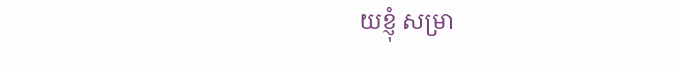យខ្ញុំ សម្រា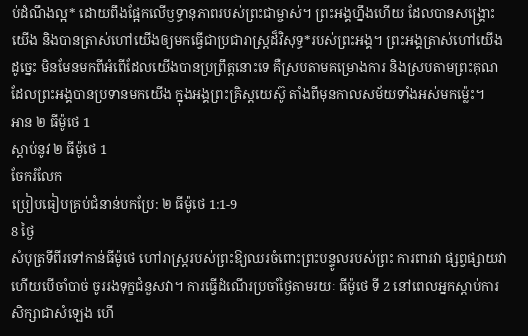ប់ដំណឹងល្អ* ដោយពឹងផ្អែកលើឫទ្ធានុភាពរបស់ព្រះជាម្ចាស់។ ព្រះអង្គហ្នឹងហើយ ដែលបានសង្គ្រោះយើង និងបានត្រាស់ហៅយើងឲ្យមកធ្វើជាប្រជារាស្ត្រដ៏វិសុទ្ធ*របស់ព្រះអង្គ។ ព្រះអង្គត្រាស់ហៅយើងដូច្នេះ មិនមែនមកពីអំពើដែលយើងបានប្រព្រឹត្តនោះទេ គឺស្របតាមគម្រោងការ និងស្របតាមព្រះគុណ ដែលព្រះអង្គបានប្រទានមកយើង ក្នុងអង្គព្រះគ្រិស្តយេស៊ូ តាំងពីមុនកាលសម័យទាំងអស់មកម៉្លេះ។
អាន ២ ធីម៉ូថេ 1
ស្ដាប់នូវ ២ ធីម៉ូថេ 1
ចែករំលែក
ប្រៀបធៀបគ្រប់ជំនាន់បកប្រែ: ២ ធីម៉ូថេ 1:1-9
8 ថ្ងៃ
សំបុត្រទីពីរទៅកាន់ធីម៉ូថេ ហៅរាស្ដ្ររបស់ព្រះឱ្យឈរចំពោះព្រះបន្ទូលរបស់ព្រះ ការពារវា ផ្សព្វផ្សាយវា ហើយបើចាំបាច់ ចូររងទុក្ខជំនួសវា។ ការធ្វើដំណើរប្រចាំថ្ងៃតាមរយៈ ធីម៉ូថេ ទី 2 នៅពេលអ្នកស្តាប់ការសិក្សាជាសំឡេង ហើ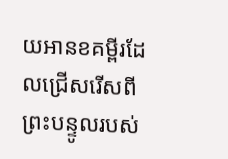យអានខគម្ពីរដែលជ្រើសរើសពីព្រះបន្ទូលរបស់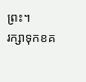ព្រះ។
រក្សាទុកខគ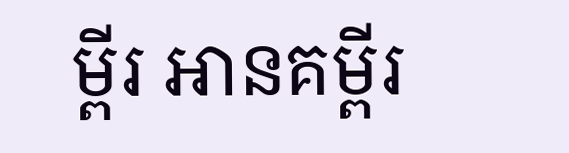ម្ពីរ អានគម្ពីរ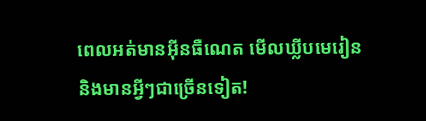ពេលអត់មានអ៊ីនធឺណេត មើលឃ្លីបមេរៀន និងមានអ្វីៗជាច្រើនទៀត!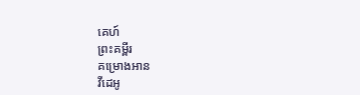គេហ៍
ព្រះគម្ពីរ
គម្រោងអាន
វីដេអូ